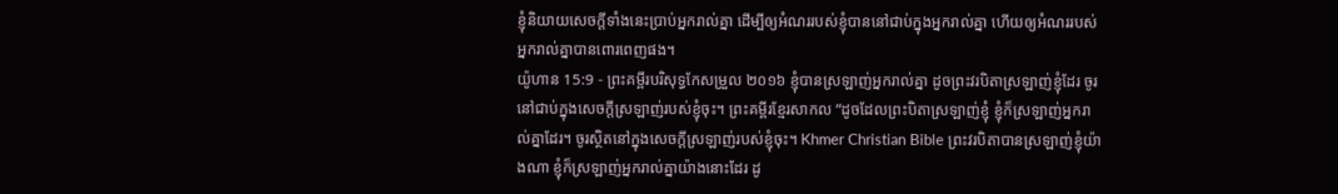ខ្ញុំនិយាយសេចក្តីទាំងនេះប្រាប់អ្នករាល់គ្នា ដើម្បីឲ្យអំណររបស់ខ្ញុំបាននៅជាប់ក្នុងអ្នករាល់គ្នា ហើយឲ្យអំណររបស់អ្នករាល់គ្នាបានពោរពេញផង។
យ៉ូហាន 15:9 - ព្រះគម្ពីរបរិសុទ្ធកែសម្រួល ២០១៦ ខ្ញុំបានស្រឡាញ់អ្នករាល់គ្នា ដូចព្រះវរបិតាស្រឡាញ់ខ្ញុំដែរ ចូរនៅជាប់ក្នុងសេចក្តីស្រឡាញ់របស់ខ្ញុំចុះ។ ព្រះគម្ពីរខ្មែរសាកល “ដូចដែលព្រះបិតាស្រឡាញ់ខ្ញុំ ខ្ញុំក៏ស្រឡាញ់អ្នករាល់គ្នាដែរ។ ចូរស្ថិតនៅក្នុងសេចក្ដីស្រឡាញ់របស់ខ្ញុំចុះ។ Khmer Christian Bible ព្រះវរបិតាបានស្រឡាញ់ខ្ញុំយ៉ាងណា ខ្ញុំក៏ស្រឡាញ់អ្នករាល់គ្នាយ៉ាងនោះដែរ ដូ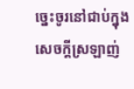ច្នេះចូរនៅជាប់ក្នុងសេចក្ដីស្រឡាញ់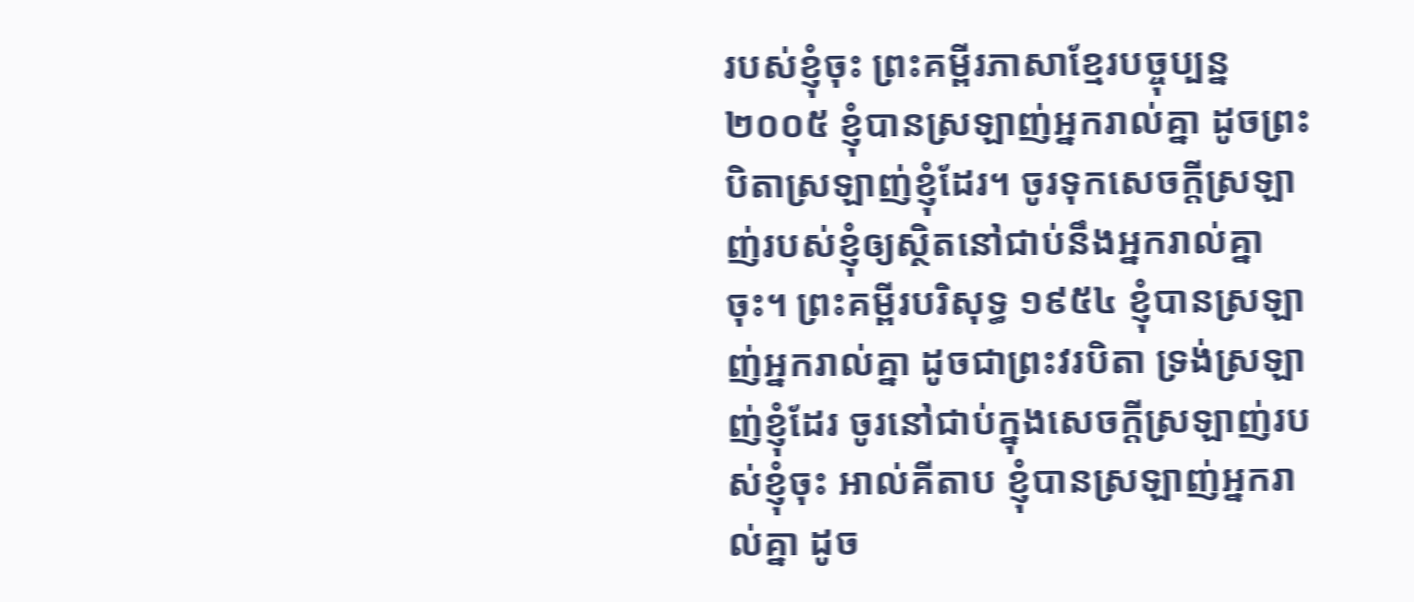របស់ខ្ញុំចុះ ព្រះគម្ពីរភាសាខ្មែរបច្ចុប្បន្ន ២០០៥ ខ្ញុំបានស្រឡាញ់អ្នករាល់គ្នា ដូចព្រះបិតាស្រឡាញ់ខ្ញុំដែរ។ ចូរទុកសេចក្ដីស្រឡាញ់របស់ខ្ញុំឲ្យស្ថិតនៅជាប់នឹងអ្នករាល់គ្នាចុះ។ ព្រះគម្ពីរបរិសុទ្ធ ១៩៥៤ ខ្ញុំបានស្រឡាញ់អ្នករាល់គ្នា ដូចជាព្រះវរបិតា ទ្រង់ស្រឡាញ់ខ្ញុំដែរ ចូរនៅជាប់ក្នុងសេចក្ដីស្រឡាញ់របស់ខ្ញុំចុះ អាល់គីតាប ខ្ញុំបានស្រឡាញ់អ្នករាល់គ្នា ដូច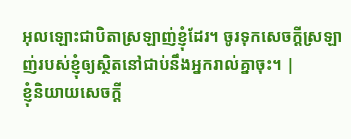អុលឡោះជាបិតាស្រឡាញ់ខ្ញុំដែរ។ ចូរទុកសេចក្ដីស្រឡាញ់របស់ខ្ញុំឲ្យស្ថិតនៅជាប់នឹងអ្នករាល់គ្នាចុះ។ |
ខ្ញុំនិយាយសេចក្តី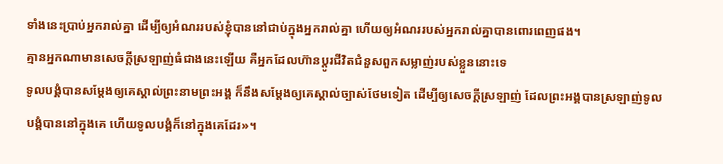ទាំងនេះប្រាប់អ្នករាល់គ្នា ដើម្បីឲ្យអំណររបស់ខ្ញុំបាននៅជាប់ក្នុងអ្នករាល់គ្នា ហើយឲ្យអំណររបស់អ្នករាល់គ្នាបានពោរពេញផង។
គ្មានអ្នកណាមានសេចក្តីស្រឡាញ់ធំជាងនេះឡើយ គឺអ្នកដែលហ៊ានប្តូរជីវិតជំនួសពួកសម្លាញ់របស់ខ្លួននោះទេ
ទូលបង្គំបានសម្តែងឲ្យគេស្គាល់ព្រះនាមព្រះអង្គ ក៏នឹងសម្តែងឲ្យគេស្គាល់ច្បាស់ថែមទៀត ដើម្បីឲ្យសេចក្តីស្រឡាញ់ ដែលព្រះអង្គបានស្រឡាញ់ទូលបង្គំបាននៅក្នុងគេ ហើយទូលបង្គំក៏នៅក្នុងគេដែរ»។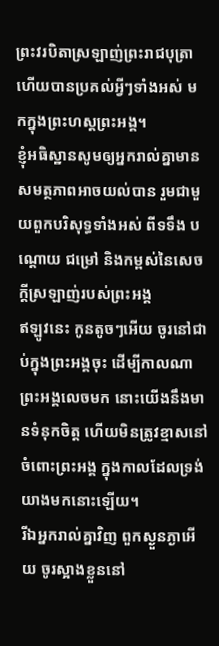ព្រះវរបិតាស្រឡាញ់ព្រះរាជបុត្រា ហើយបានប្រគល់អ្វីៗទាំងអស់ មកក្នុងព្រះហស្តព្រះអង្គ។
ខ្ញុំអធិស្ឋានសូមឲ្យអ្នករាល់គ្នាមានសមត្ថភាពអាចយល់បាន រួមជាមួយពួកបរិសុទ្ធទាំងអស់ ពីទទឹង បណ្តោយ ជម្រៅ និងកម្ពស់នៃសេចក្តីស្រឡាញ់របស់ព្រះអង្គ
ឥឡូវនេះ កូនតូចៗអើយ ចូរនៅជាប់ក្នុងព្រះអង្គចុះ ដើម្បីកាលណាព្រះអង្គលេចមក នោះយើងនឹងមានទំនុកចិត្ត ហើយមិនត្រូវខ្មាសនៅចំពោះព្រះអង្គ ក្នុងកាលដែលទ្រង់យាងមកនោះឡើយ។
រីឯអ្នករាល់គ្នាវិញ ពួកស្ងួនភ្ងាអើយ ចូរស្អាងខ្លួននៅ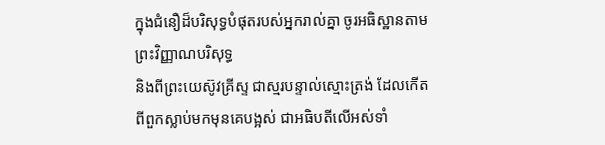ក្នុងជំនឿដ៏បរិសុទ្ធបំផុតរបស់អ្នករាល់គ្នា ចូរអធិស្ឋានតាមព្រះវិញ្ញាណបរិសុទ្ធ
និងពីព្រះយេស៊ូវគ្រីស្ទ ជាស្មរបន្ទាល់ស្មោះត្រង់ ដែលកើតពីពួកស្លាប់មកមុនគេបង្អស់ ជាអធិបតីលើអស់ទាំ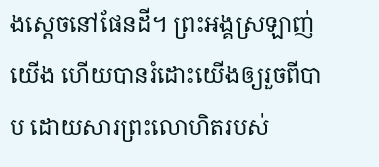ងស្តេចនៅផែនដី។ ព្រះអង្គស្រឡាញ់យើង ហើយបានរំដោះយើងឲ្យរួចពីបាប ដោយសារព្រះលោហិតរបស់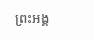ព្រះអង្គ